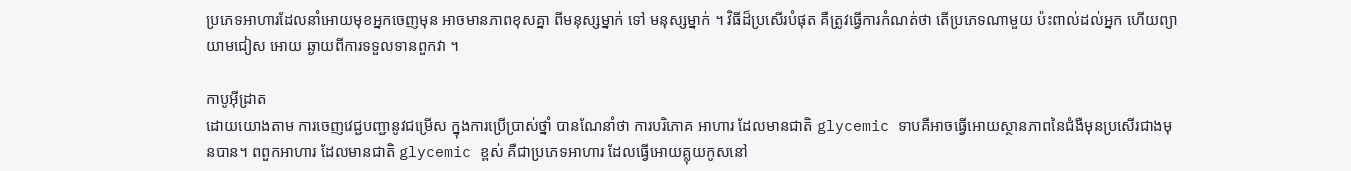ប្រភេទអាហារដែលនាំអោយមុខអ្នកចេញមុន អាចមានភាពខុសគ្នា ពីមនុស្សម្នាក់ ទៅ មនុស្សម្នាក់ ។ វិធីដ៏ប្រសើរបំផុត គឺត្រូវធ្វើការកំណត់ថា តើប្រភេទណាមួយ ប៉ះពាល់ដល់អ្នក ហើយព្យាយាមជៀស អោយ ឆ្ងាយពីការទទួលទានពួកវា ។

កាបូអ៊ីដ្រាត
ដោយយោងតាម ការចេញវេជ្ជបញ្ជានូវជម្រើស ក្នុងការប្រើប្រាស់ថ្នាំ បានណែនាំថា ការបរិភោគ អាហារ ដែលមានជាតិ glycemic ទាបគឺអាចធ្វើអោយស្ថានភាពនៃជំងឺមុនប្រសើរជាងមុនបាន។ ពពួកអាហារ ដែលមានជាតិ glycemic ខ្ពស់ គឺជាប្រភេទអាហារ ដែលធ្វើអោយគ្លុយកូសនៅ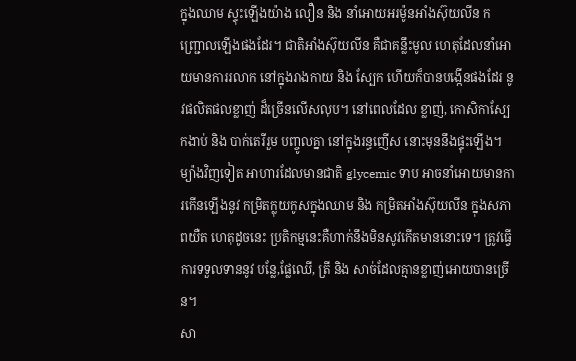ក្នុងឈាម ស្ទុះឡើងយ៉ាង លឿន និង នាំអោយអរម៉ូនអាំងស៊ុយលីន កញ្ជ្រោលឡើងផងដែរ។ ជាតិអាំងស៊ុយលីន គឺជាគន្លឹះមូល ហេតុដែលនាំអោយមានការរលាក នៅក្នុងរាងកាយ និង ស្បែក ហើយក៏បានបង្កើនផងដែរ នូវផលិតផលខ្លាញ់ ដ៏ច្រើនលើសលុប។ នៅពេលដែល ខ្លាញ់, កោសិកាស្បែកងាប់ និង បាក់តេរីរួម បញ្ចូលគ្នា នៅក្នុងរន្ធញើស នោះមុននឹងផ្ទុះឡើង។ ម្យ៉ាងវិញទៀត អាហារដែលមានជាតិ glycemic ទាប អាចនាំអោយមានការកើនឡើងនូវ កម្រិតក្លុយកូសក្នុងឈាម និង កម្រិតអាំងស៊ុយលីន ក្នុងសភាពយឺត ហេតុដូចនេះ ប្រតិកម្មនេះគឺហាក់នឹងមិនសូវកើតមាននោះទេ។ ត្រូវធ្វើការទទួលទាននូវ បន្លែ,ផ្លែឈើ, ត្រី និង សាច់ដែលគ្មានខ្លាញ់អោយបានច្រើន។
សា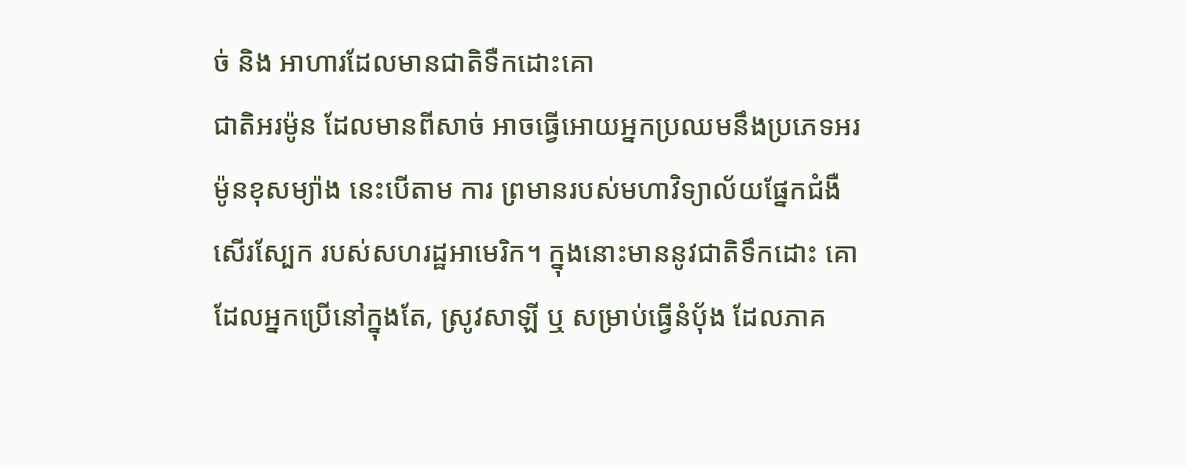ច់ និង អាហារដែលមានជាតិទឺកដោះគោ
ជាតិអរម៉ូន ដែលមានពីសាច់ អាចធ្វើអោយអ្នកប្រឈមនឹងប្រភេទអរម៉ូនខុសម្យ៉ាង នេះបើតាម ការ ព្រមានរបស់មហាវិទ្យាល័យផ្នែកជំងឺសើរស្បែក របស់សហរដ្ឋអាមេរិក។ ក្នុងនោះមាននូវជាតិទឹកដោះ គោ ដែលអ្នកប្រើនៅក្នុងតែ, ស្រូវសាឡី ឬ សម្រាប់ធ្វើនំបុ័ង ដែលភាគ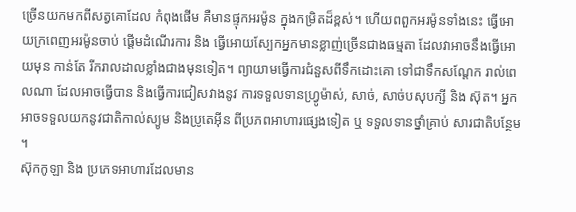ច្រើនយកមកពីសត្វគោដែល កំពុងផើម គឺមានផ្ទុកអរម៉ូន ក្នុងកម្រិតដ៏ខ្ពស់។ ហើយពពួកអរម៉ូនទាំងនេះ ធ្វើអោយក្រពេញអរម៉ូនចាប់ ផ្តើមដំណើរការ និង ធ្វើអោយស្បែកអ្នកមានខ្លាញ់ច្រើនជាងធម្មតា ដែលវាអាចនឹងធ្វើអោយមុន កាន់តែ រីករាលដាលខ្លាំងជាងមុនទៀត។ ព្យាយាមធ្វើការជំនួសពីទឹកដោះគោ ទៅជាទឹកសណ្តែក រាល់ពេលណា ដែលអាចធ្វើបាន និងធ្វើការជៀសវាងនូវ ការទទួលទានហ្វ្រូម៉ាស់, សាច់, សាច់បសុបក្សី និង ស៊ុត។ អ្នក អាចទទួលយកនូវជាតិកាល់ស្យូម និងប្រូតេអ៊ីន ពីប្រភពអាហារផ្សេងទៀត ឬ ទទួលទានថ្នាំគ្រាប់ សារជាតិបន្ថែម ។
ស៊ុកកូឡា និង ប្រភេទអាហារដែលមាន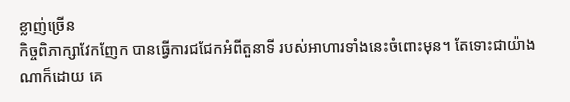ខ្លាញ់ច្រើន
កិច្ចពិភាក្សាវែកញែក បានធ្វើការជជែកអំពីតួនាទី របស់អាហារទាំងនេះចំពោះមុន។ តែទោះជាយ៉ាង ណាក៏ដោយ គេ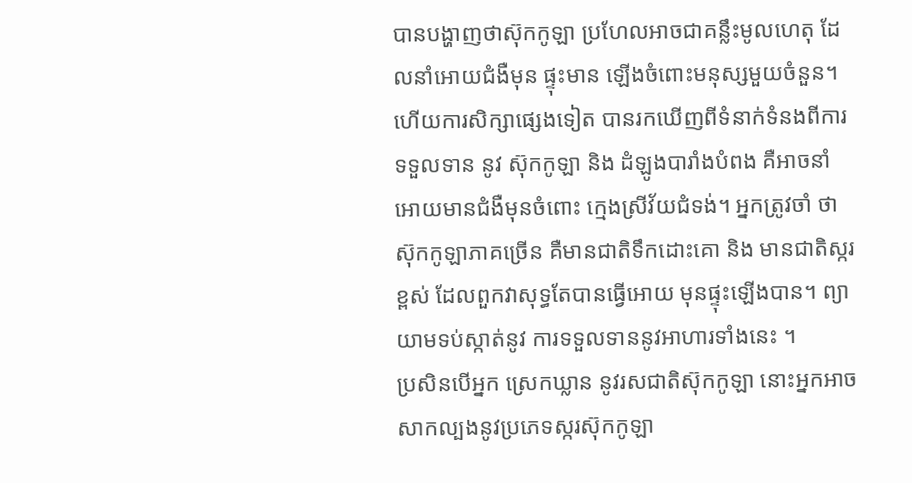បានបង្ហាញថាស៊ុកកូឡា ប្រហែលអាចជាគន្លឹះមូលហេតុ ដែលនាំអោយជំងឺមុន ផ្ទុះមាន ឡើងចំពោះមនុស្សមួយចំនួន។ ហើយការសិក្សាផ្សេងទៀត បានរកឃើញពីទំនាក់ទំនងពីការទទួលទាន នូវ ស៊ុកកូឡា និង ដំឡូងបារាំងបំពង គឺអាចនាំអោយមានជំងឺមុនចំពោះ ក្មេងស្រីវ័យជំទង់។ អ្នកត្រូវចាំ ថា ស៊ុកកូឡាភាគច្រើន គឺមានជាតិទឹកដោះគោ និង មានជាតិស្ករខ្ពស់ ដែលពួកវាសុទ្ធតែបានធ្វើអោយ មុនផ្ទុះឡើងបាន។ ព្យាយាមទប់ស្កាត់នូវ ការទទួលទាននូវអាហារទាំងនេះ ។
ប្រសិនបើអ្នក ស្រេកឃ្លាន នូវរសជាតិស៊ុកកូឡា នោះអ្នកអាចសាកល្បងនូវប្រភេទស្ករស៊ុកកូឡា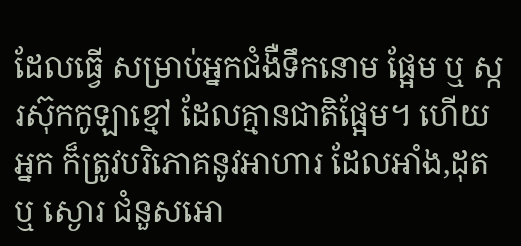ដែលធ្វើ សម្រាប់អ្នកជំងឺទឹកនោម ផ្អែម ឬ ស្ករស៊ុកកូឡាខ្មៅ ដែលគ្មានជាតិផ្អែម។ ហើយអ្នក ក៏ត្រូវបរិភោគនូវអាហារ ដែលអាំង,ដុត ឬ ស្ងោរ ជំនួសអោ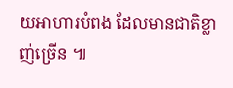យអាហារបំពង ដែលមានជាតិខ្លាញ់ច្រើន ៕